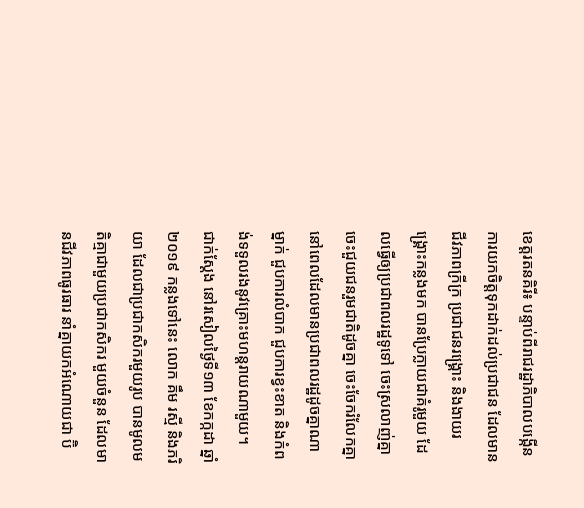ខេត្តរតនគិរី៖ បន្ទាប់ពីរាជរដ្ឋាភិបាលបង្កើនការយកចិត្តទុកដាក់ដល់ប្រជាជន ដែលមានជីវភាពក្រីក្រ ប្រជាជនរង្គ្រោះ និងងាយរង្គ្រោះកន្លងមក បានប្រែក្លាយជាគំរូមួយ ដែលធ្វើឲ្យប្រជាពលរដ្ឋទូទៅ ចេះស្រលាញ់គ្នា ចេះជួយជនរួមជាតិដូចគ្នា ចេះចែករំលែកគ្នា នៅពេលដែលមានប្រជាពលរដ្ឋដូចគ្នាណាម្នាក់ ជួបការលំបាក ជួបការខ្វះខាត និងកំពង់ទទួលរងនូវគ្រោះមហន្តរាយណាមួយ។
ជាក់ស្ដែង នៅរសៀលថ្ងៃទី១៣ ខែកក្កដា ឆ្នាំ២០១៩ កន្លងទៅនេះ លោក គឹម រស្មី និងភរិយា ដែលជាប្រជាកសិករមួយរូប បានមូលមតិគ្មាជាមួយប្រជាកសិករ មួយចំនួន ដែលមានជីវភាពធូរធារ នាំគ្នាយកអំណោយជា ប៊ិ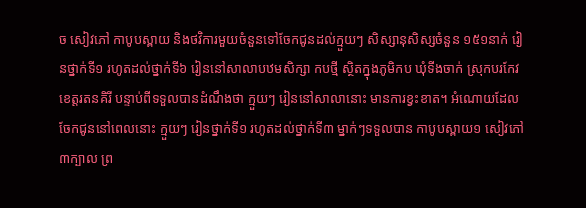ច សៀវភៅ កាបូបស្ពាយ និងថវិការមួយចំនួនទៅចែកជូនដល់ក្មួយៗ សិស្សានុសិស្សចំនួន ១៥១នាក់ រៀនថ្នាក់ទី១ រហូតដល់ថ្នាក់ទី៦ រៀននៅសាលាបឋមសិក្សា កបថ្មី ស្ថិតក្នុងភូមិកប ឃុំទីងចាក់ ស្រុកបរកែវ ខេត្តរតនគិរី បន្ទាប់ពីទទួលបានដំណឹងថា ក្មួយៗ រៀននៅសាលានោះ មានការខ្វះខាត។ អំណោយដែលចែកជូននៅពេលនោះ ក្មួយៗ រៀនថ្នាក់ទី១ រហូតដល់ថ្នាក់ទី៣ ម្នាក់ៗទទួលបាន កាបូបស្ពាយ១ សៀវភៅ៣ក្បាល ព្រ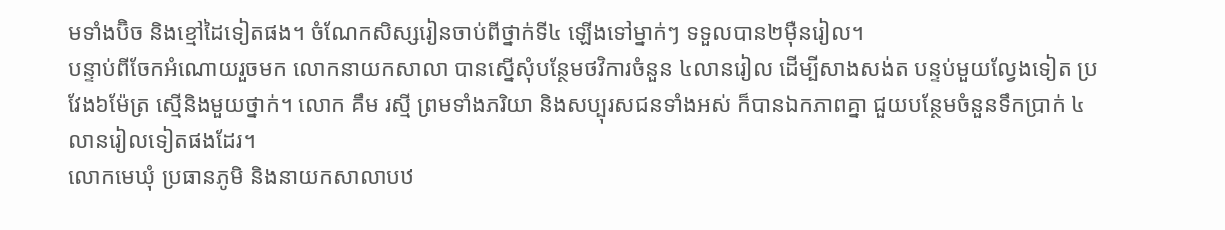មទាំងប៊ិច និងខ្មៅដៃទៀតផង។ ចំណែកសិស្សរៀនចាប់ពីថ្នាក់ទី៤ ឡើងទៅម្នាក់ៗ ទទួលបាន២ម៉ឺនរៀល។
បន្ទាប់ពីចែកអំណោយរួចមក លោកនាយកសាលា បានស្នើសុំបន្ថែមថវិការចំនួន ៤លានរៀល ដើម្បីសាងសង់ត បន្ទប់មួយល្វែងទៀត ប្រវែង៦ម៉ែត្រ ស្មើនិងមួយថ្នាក់។ លោក គឹម រស្មី ព្រមទាំងភរិយា និងសប្បុរសជនទាំងអស់ ក៏បានឯកភាពគ្នា ជួយបន្ថែមចំនួនទឹកប្រាក់ ៤លានរៀលទៀតផងដែរ។
លោកមេឃុំ ប្រធានភូមិ និងនាយកសាលាបឋ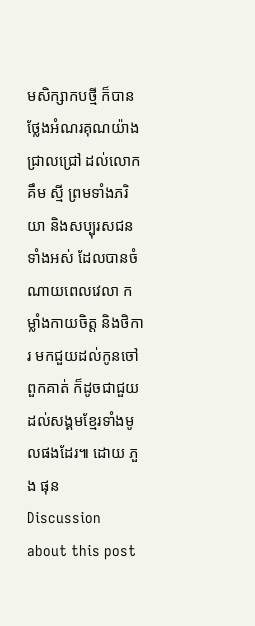មសិក្សាកបថ្មី ក៏បានថ្លែងអំណរគុណយ៉ាងជ្រាលជ្រៅ ដល់លោក គឹម ស្មី ព្រមទាំងភរិយា និងសប្បុរសជនទាំងអស់ ដែលបានចំណាយពេលវេលា កម្លាំងកាយចិត្ត និងថិការ មកជួយដល់កូនចៅពួកគាត់ ក៏ដូចជាជួយដល់សង្គមខ្មែរទាំងមូលផងដែរ៕ ដោយ ភួង ផុន
Discussion about this post